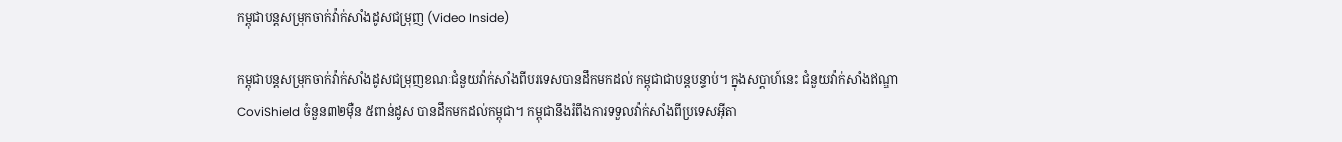កម្ពុជាបន្តសម្រុកចាក់វ៉ាក់សាំងដូសជម្រុញ (Video Inside)

កម្ពុជាបន្តសម្រុកចាក់វ៉ាក់សាំងដូសជម្រុញខណៈជំនួយវ៉ាក់សាំងពីបរទេសបានដឹកមកដល់ កម្ពុជាជាបន្តបន្ទាប់។ ក្នុងសប្តាហ៍នេះ ជំនួយវ៉ាក់សាំងឥណ្ឌា CoviShield ចំនួន៣២ម៉ឺន ៥ពាន់ដូស បានដឹកមកដល់កម្ពុជា។ កម្ពុជានឹងរំពឹងការទទួលវ៉ាក់សាំងពីប្រទេសអ៊ីតា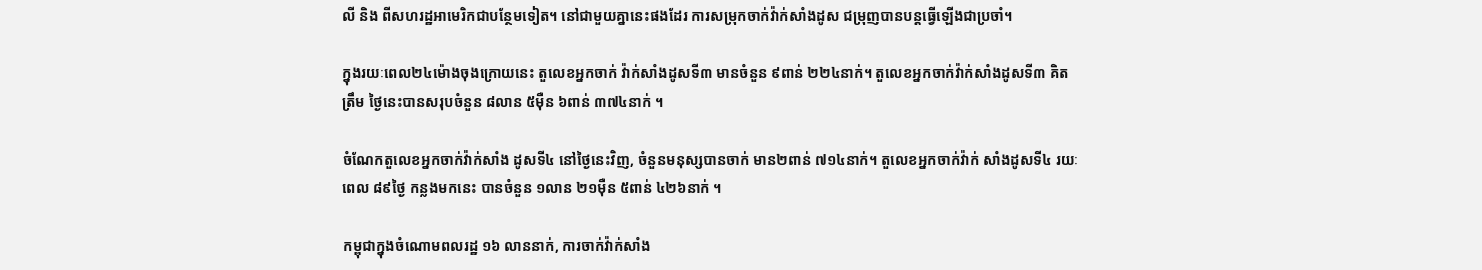លី និង ពីសហរដ្ឋអាមេរិកជាបន្ថែមទៀត។ នៅជាមួយគ្នានេះផងដែរ ការសម្រុកចាក់វ៉ាក់សាំងដូស ជម្រុញបានបន្តធ្វើឡើងជាប្រចាំ។

ក្នុងរយៈពេល២៤ម៉ោងចុងក្រោយនេះ តួលេខអ្នកចាក់ វ៉ាក់សាំងដូសទី៣ មានចំនួន ៩ពាន់ ២២៤នាក់។ តួលេខអ្នកចាក់វ៉ាក់សាំងដូសទី៣ គិតត្រឹម ថ្ងៃនេះបានសរុបចំនួន ៨លាន ៥ម៉ឺន ៦ពាន់ ៣៧៤នាក់ ។

ចំណែកតួលេខអ្នកចាក់វ៉ាក់សាំង ដូសទី៤ នៅថ្ងៃនេះវិញ, ចំនួនមនុស្សបានចាក់ មាន២ពាន់ ៧១៤នាក់។ តួលេខអ្នកចាក់វ៉ាក់ សាំងដូសទី៤ រយៈពេល ៨៩ថ្ងៃ កន្លងមកនេះ បានចំនួន ១លាន ២១ម៉ឺន ៥ពាន់ ៤២៦នាក់ ។

កម្ពុជាក្នុងចំណោមពលរដ្ឋ ១៦ លាននាក់, ការចាក់វ៉ាក់សាំង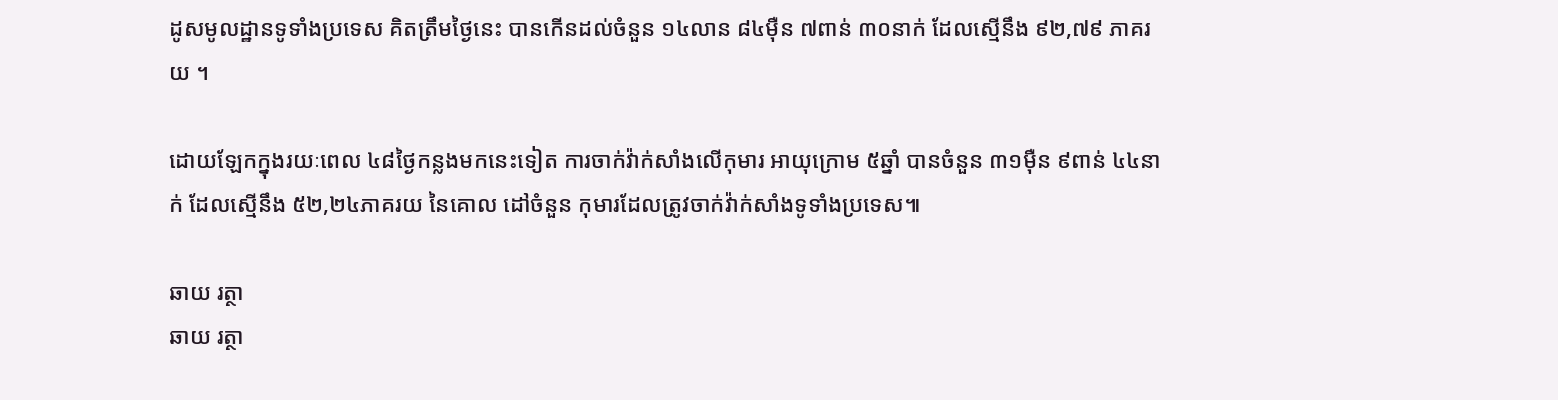ដូសមូលដ្ឋានទូទាំងប្រទេស គិតត្រឹមថ្ងៃនេះ បានកើនដល់ចំនួន ១៤លាន ៨៤ម៉ឺន ៧ពាន់ ៣០នាក់ ដែលស្មើនឹង ៩២,៧៩ ភាគរយ ។

ដោយឡែកក្នុងរយៈពេល ៤៨ថ្ងៃកន្លងមកនេះទៀត ការចាក់វ៉ាក់សាំងលើកុមារ អាយុក្រោម ៥ឆ្នាំ បានចំនួន ៣១ម៉ឺន ៩ពាន់ ៤៤នាក់ ដែលស្មើនឹង ៥២,២៤ភាគរយ នៃគោល ដៅចំនួន កុមារដែលត្រូវចាក់វ៉ាក់សាំងទូទាំងប្រទេស៕

ឆាយ រត្ថា
ឆាយ រត្ថា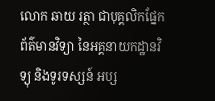លោក ឆាយ រត្ថា ជាបុគ្គលិកផ្នែកព័ត៌មានវិទ្យា នៃអគ្គនាយកដ្ឋានវិទ្យុ និងទូរទស្សន៍ អប្ស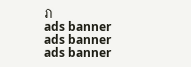រា
ads banner
ads banner
ads banner